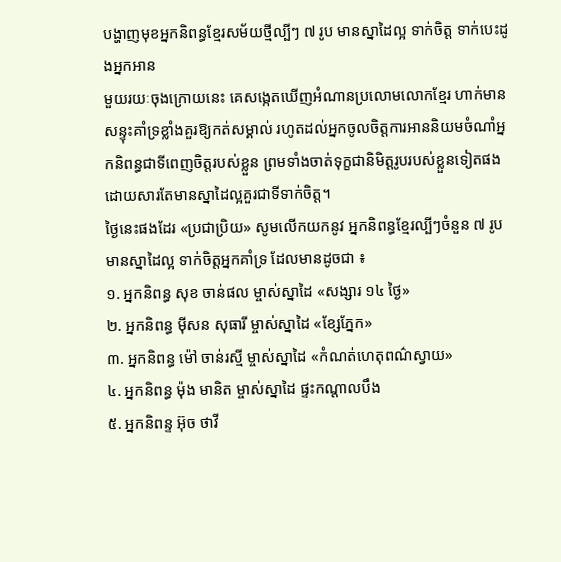បង្ហាញមុខអ្នកនិពន្ធខ្មែរសម័យថ្មីល្បីៗ ៧ រូប មានស្នាដៃល្អ ទាក់ចិត្ត ទាក់បេះដូងអ្នកអាន
មួយរយៈចុងក្រោយនេះ គេសង្កេតឃើញអំណានប្រលោមលោកខ្មែរ ហាក់មានសន្ទុះគាំទ្រខ្លាំងគួរឱ្យកត់សម្គាល់ រហូតដល់អ្នកចូលចិត្តការអាននិយមចំណាំអ្នកនិពន្ធជាទីពេញចិត្តរបស់ខ្លួន ព្រមទាំងចាត់ទុក្ខជានិមិត្តរូបរបស់ខ្លួនទៀតផង ដោយសារតែមានស្នាដៃល្អគួរជាទីទាក់ចិត្ត។
ថ្ងៃនេះផងដែរ «ប្រជាប្រិយ» សូមលើកយកនូវ អ្នកនិពន្ធខ្មែរល្បីៗចំនួន ៧ រូប មានស្នាដៃល្អ ទាក់ចិត្តអ្នកគាំទ្រ ដែលមានដូចជា ៖
១. អ្នកនិពន្ធ សុខ ចាន់ផល ម្ចាស់ស្នាដៃ «សង្សារ ១៤ ថ្ងៃ»
២. អ្នកនិពន្ធ ម៉ីសន សុធារី ម្ចាស់ស្នាដៃ «ខ្សែភ្នែក»
៣. អ្នកនិពន្ធ ម៉ៅ ចាន់រស្មី ម្ចាស់ស្នាដៃ «កំណត់ហេតុពណ៌ស្វាយ»
៤. អ្នកនិពន្ធ ម៉ុង មានិត ម្ចាស់ស្នាដៃ ផ្ទះកណ្ដាលបឹង
៥. អ្នកនិពន្ទ អ៊ុច ថាវី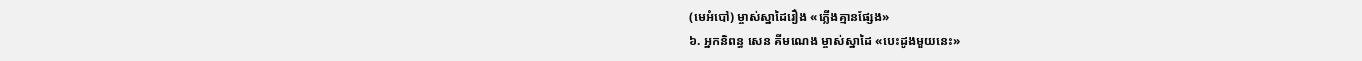(មេអំបៅ) ម្ចាស់ស្នាដៃរឿង «ភ្លើងគ្មានផ្សែង»
៦. អ្នកនិពន្ធ សេន គីមណេង ម្ចាស់ស្នាដៃ «បេះដូងមួយនេះ»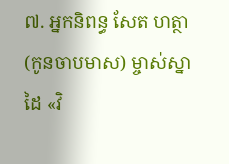៧. អ្នកនិពន្ធ សែត ហត្ថា (កូនចាបមាស) ម្ចាស់ស្នាដៃ «វិ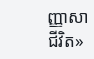ញ្ញាសាជីវិត»